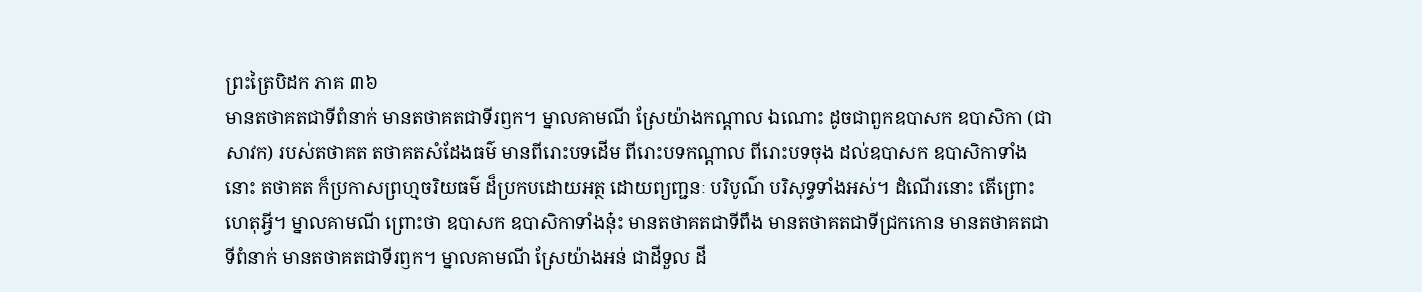ព្រះត្រៃបិដក ភាគ ៣៦
មានតថាគតជាទីពំនាក់ មានតថាគតជាទីរឭក។ ម្នាលគាមណី ស្រែយ៉ាងកណ្តាល ឯណោះ ដូចជាពួកឧបាសក ឧបាសិកា (ជាសាវក) របស់តថាគត តថាគតសំដែងធម៌ មានពីរោះបទដើម ពីរោះបទកណ្តាល ពីរោះបទចុង ដល់ឧបាសក ឧបាសិកាទាំងនោះ តថាគត ក៏ប្រកាសព្រហ្មចរិយធម៌ ដ៏ប្រកបដោយអត្ថ ដោយព្យញ្ជនៈ បរិបូណ៌ បរិសុទ្ធទាំងអស់។ ដំណើរនោះ តើព្រោះហេតុអ្វី។ ម្នាលគាមណី ព្រោះថា ឧបាសក ឧបាសិកាទាំងនុ៎ះ មានតថាគតជាទីពឹង មានតថាគតជាទីជ្រកកោន មានតថាគតជាទីពំនាក់ មានតថាគតជាទីរឭក។ ម្នាលគាមណី ស្រែយ៉ាងអន់ ជាដីទួល ដី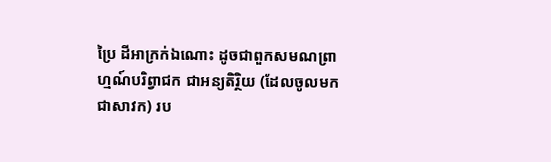ប្រៃ ដីអាក្រក់ឯណោះ ដូចជាពួកសមណព្រាហ្មណ៍បរិព្វាជក ជាអន្យតិរ្ថិយ (ដែលចូលមកជាសាវក) រប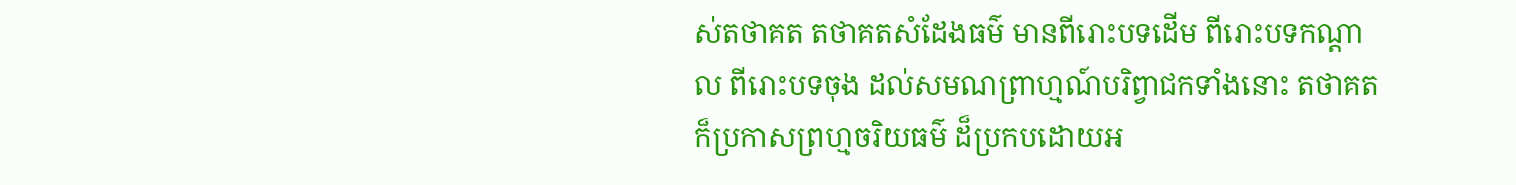ស់តថាគត តថាគតសំដែងធម៌ មានពីរោះបទដើម ពីរោះបទកណ្តាល ពីរោះបទចុង ដល់សមណព្រាហ្មណ៍បរិព្វាជកទាំងនោះ តថាគត ក៏ប្រកាសព្រហ្មចរិយធម៌ ដ៏ប្រកបដោយអ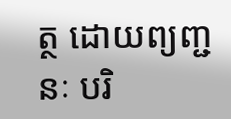ត្ថ ដោយព្យញ្ជនៈ បរិ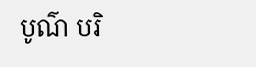បូណ៌ បរិ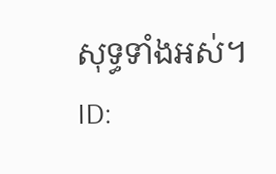សុទ្ធទាំងអស់។
ID: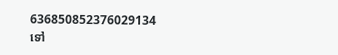636850852376029134
ទៅ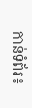កាន់ទំព័រ៖